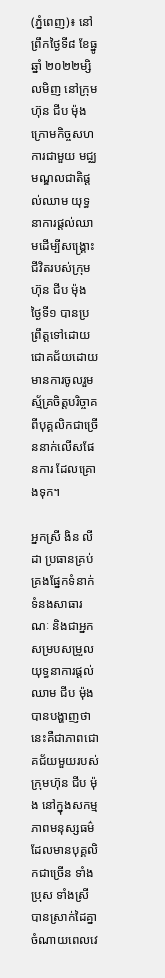(ភ្នំពេញ)៖ នៅព្រឹកថ្ងៃទី៨ ខែធ្នូ ឆ្នាំ ២០២២ម្សិលមិញ នៅក្រុមហ៊ុន ជីប ម៉ុង ក្រោមកិច្ចសហការជាមួយ មជ្ឈមណ្ឌលជាតិផ្ដល់ឈាម យុទ្ធនាការផ្ដល់ឈាមដើម្បីសង្គ្រោះជីវិតរបស់ក្រុមហ៊ុន ជីប ម៉ុង ថ្ងៃទី១ បានប្រព្រឹត្តទៅដោយជោគជ័យដោយមានការចូលរួមស្ម័គ្រចិត្តបរិច្ចាគពីបុគ្គលិកជាច្រើននាក់លើសផែនការ ដែលគ្រោងទុក។

អ្នកស្រី ងិន លីដា ប្រធានគ្រប់គ្រងផ្នែកទំនាក់ទំនងសាធារណៈ និងជាអ្នកសម្របសម្រួលយុទ្ធនាការផ្ដល់ឈាម ជីប ម៉ុង បានបង្ហាញថា នេះគឺជាភាពជោគជ័យមួយរបស់ក្រុមហ៊ុន ជីប ម៉ុង នៅក្នុងសកម្មភាពមនុស្សធម៌ ដែលមានបុគ្គលិកជាច្រើន ទាំងប្រុស ទាំងស្រី បានស្រាក់ដៃគ្នាចំណាយពេលវេ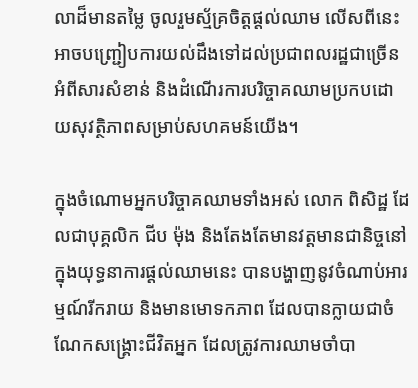លាដ៏មានតម្លៃ ចូលរួមស្ម័គ្រចិត្តផ្ដល់ឈាម លើសពីនេះអាចបញ្ជ្រៀបការយល់ដឹងទៅដល់ប្រជាពលរដ្ឋជាច្រើនអំពីសារសំខាន់ និងដំណើរការបរិច្ចាគឈាមប្រកបដោយសុវត្ថិភាពសម្រាប់សហគមន៍យើង។

ក្នុងចំណោមអ្នកបរិច្ចាគឈាមទាំងអស់ លោក ពិសិដ្ឋ ដែលជាបុគ្គលិក ជីប ម៉ុង និងតែងតែមានវត្តមានជានិច្ចនៅក្នុងយុទ្ធនាការផ្ដល់ឈាមនេះ បានបង្ហាញនូវចំណាប់អារម្មណ៍រីករាយ និងមានមោទកភាព ដែលបានក្លាយជាចំណែកសង្គ្រោះជីវិតអ្នក ដែលត្រូវការឈាមចាំបា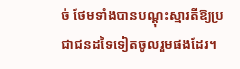ច់ ថែមទាំងបានបណ្ដុះស្មារតីឱ្យប្រជាជនដទៃទៀតចូលរួមផងដែរ។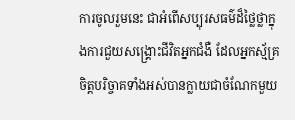ការចូលរួមនេះ ជាអំពើសប្បុរសធម៌ដ៏ថ្លៃថ្លាក្នុងការជួយសង្គ្រោះជីវិតអ្នកជំងឺ ដែលអ្នកស្ម័គ្រចិត្តបរិច្ចាគទាំងអស់បានក្លាយជាចំណែកមួយ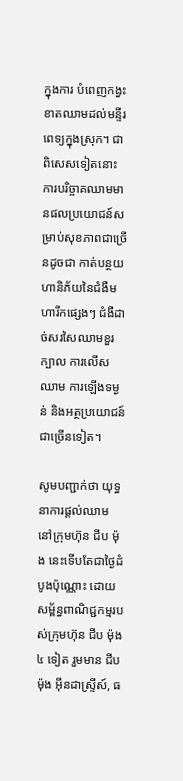ក្នុងការ បំពេញកង្វះខាតឈាមដល់មន្ទីរពេទ្យក្នុងស្រុក។ ជាពិសេសទៀតនោះ ការបរិច្ចាគឈាមមានផលប្រយោជន៍សម្រាប់សុខភាពជាច្រើនដូចជា កាត់បន្ថយហានិភ័យនៃជំងឺមហារីកផ្សេងៗ ជំងឺដាច់សរសៃឈាមខួរក្បាល ការលើសឈាម ការឡើងទម្ងន់ និងអត្ថប្រយោជន៍ជាច្រើនទៀត។

សូមបញ្ជាក់ថា យុទ្ធនាការផ្ដល់ឈាម នៅក្រុមហ៊ុន ជីប ម៉ុង នេះទើបតែជាថ្ងៃដំបូងប៉ុណ្ណោះ ដោយ សម្ព័ន្ធពាណិជ្ជកម្មរបស់ក្រុមហ៊ុន ជីប ម៉ុង ៤ ទៀត រួមមាន ជីប ម៉ុង អ៊ីនដាស្រ្ទីស៍, ធ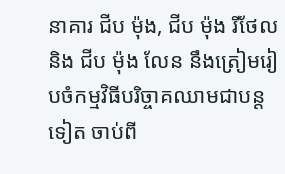នាគារ ជីប ម៉ុង, ជីប ម៉ុង រីថែល និង ជីប ម៉ុង លែន នឹងត្រៀមរៀបចំកម្មវិធីបរិច្ចាគឈាមជាបន្តទៀត ចាប់ពី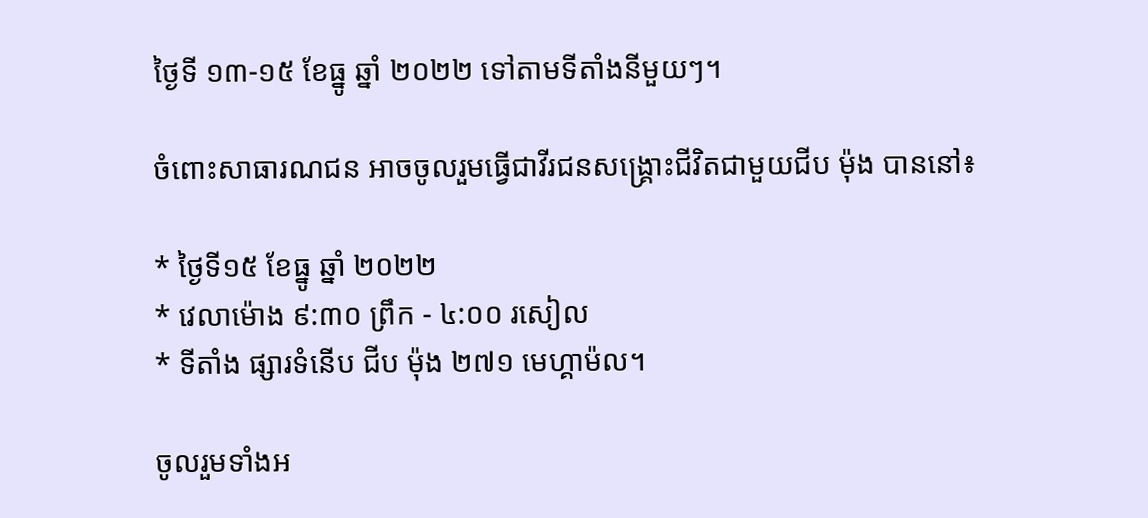ថ្ងៃទី ១៣-១៥ ខែធ្នូ ឆ្នាំ ២០២២ ទៅតាមទីតាំងនីមួយៗ។

ចំពោះសាធារណជន អាចចូលរួមធ្វើជាវីរជនសង្គ្រោះជីវិតជាមួយជីប ម៉ុង បាននៅ៖

* ថ្ងៃទី១៥ ខែធ្នូ ឆ្នាំ ២០២២
* វេលាម៉ោង ៩:៣០ ព្រឹក - ៤:០០ រសៀល
* ទីតាំង ផ្សារទំនើប ជីប ម៉ុង ២៧១ មេហ្គាម៉ល។

ចូលរួមទាំងអ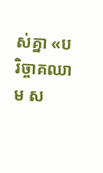ស់គ្នា «បរិច្ចាគឈាម ស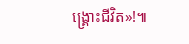ង្គ្រោះជីវិត»!៕